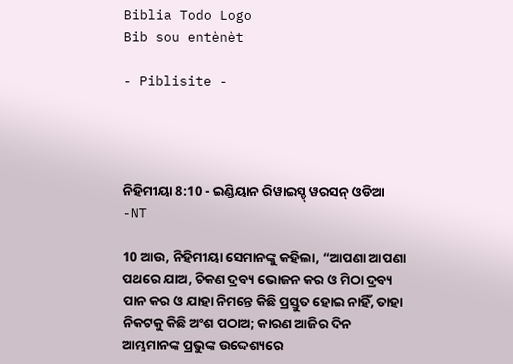Biblia Todo Logo
Bib sou entènèt

- Piblisite -




ନିହିମୀୟା 8:10 - ଇଣ୍ଡିୟାନ ରିୱାଇସ୍ଡ୍ ୱରସନ୍ ଓଡିଆ -NT

10 ଆଉ, ନିହିମୀୟା ସେମାନଙ୍କୁ କହିଲା, “ଆପଣା ଆପଣା ପଥରେ ଯାଅ, ଚିକଣ ଦ୍ରବ୍ୟ ଭୋଜନ କର ଓ ମିଠା ଦ୍ରବ୍ୟ ପାନ କର ଓ ଯାହା ନିମନ୍ତେ କିଛି ପ୍ରସ୍ତୁତ ହୋଇ ନାହିଁ, ତାହା ନିକଟକୁ କିଛି ଅଂଶ ପଠାଅ; କାରଣ ଆଜିର ଦିନ ଆମ୍ଭମାନଙ୍କ ପ୍ରଭୁଙ୍କ ଉଦ୍ଦେଶ୍ୟରେ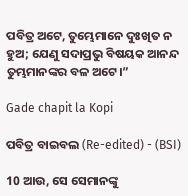ପବିତ୍ର ଅଟେ, ତୁମ୍ଭେମାନେ ଦୁଃଖିତ ନ ହୁଅ; ଯେଣୁ ସଦାପ୍ରଭୁ ବିଷୟକ ଆନନ୍ଦ ତୁମ୍ଭମାନଙ୍କର ବଳ ଅଟେ।”

Gade chapit la Kopi

ପବିତ୍ର ବାଇବଲ (Re-edited) - (BSI)

10 ଆଉ, ସେ ସେମାନଙ୍କୁ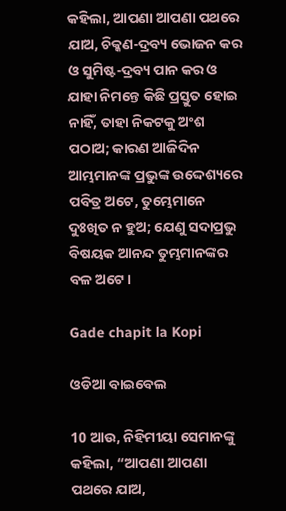କହିଲା, ଆପଣା ଆପଣା ପଥରେ ଯାଅ, ଚିକ୍କଣ-ଦ୍ରବ୍ୟ ଭୋଜନ କର ଓ ସୁମିଷ୍ଟ-ଦ୍ରବ୍ୟ ପାନ କର ଓ ଯାହା ନିମନ୍ତେ କିଛି ପ୍ରସ୍ତୁତ ହୋଇ ନାହିଁ, ତାହା ନିକଟକୁ ଅଂଶ ପଠାଅ; କାରଣ ଆଜିଦିନ ଆମ୍ଭମାନଙ୍କ ପ୍ରଭୁଙ୍କ ଉଦ୍ଦେଶ୍ୟରେ ପବିତ୍ର ଅଟେ, ତୁମ୍ଭେମାନେ ଦୁଃଖିତ ନ ହୁଅ; ଯେଣୁ ସଦାପ୍ରଭୁ ବିଷୟକ ଆନନ୍ଦ ତୁମ୍ଭମାନଙ୍କର ବଳ ଅଟେ।

Gade chapit la Kopi

ଓଡିଆ ବାଇବେଲ

10 ଆଉ, ନିହିମୀୟା ସେମାନଙ୍କୁ କହିଲା, “ଆପଣା ଆପଣା ପଥରେ ଯାଅ,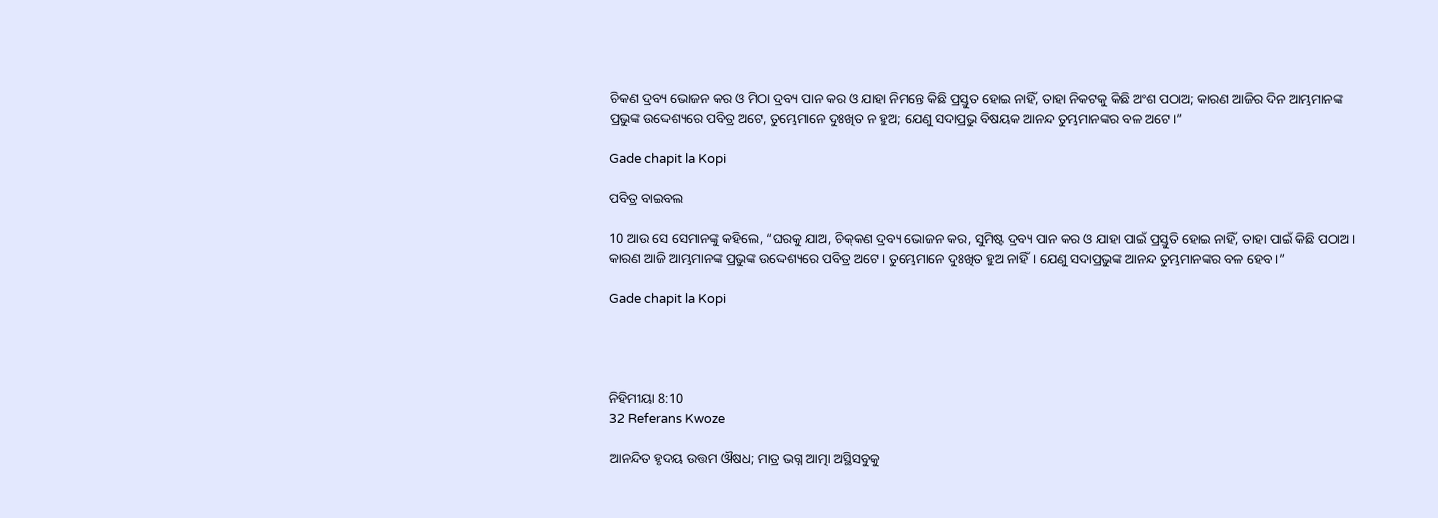ଚିକଣ ଦ୍ରବ୍ୟ ଭୋଜନ କର ଓ ମିଠା ଦ୍ରବ୍ୟ ପାନ କର ଓ ଯାହା ନିମନ୍ତେ କିଛି ପ୍ରସ୍ତୁତ ହୋଇ ନାହିଁ, ତାହା ନିକଟକୁ କିଛି ଅଂଶ ପଠାଅ; କାରଣ ଆଜିର ଦିନ ଆମ୍ଭମାନଙ୍କ ପ୍ରଭୁଙ୍କ ଉଦ୍ଦେଶ୍ୟରେ ପବିତ୍ର ଅଟେ, ତୁମ୍ଭେମାନେ ଦୁଃଖିତ ନ ହୁଅ; ଯେଣୁ ସଦାପ୍ରଭୁ ବିଷୟକ ଆନନ୍ଦ ତୁମ୍ଭମାନଙ୍କର ବଳ ଅଟେ।”

Gade chapit la Kopi

ପବିତ୍ର ବାଇବଲ

10 ଆଉ ସେ ସେମାନଙ୍କୁ କହିଲେ, “ଘରକୁ ଯାଅ, ଚି‌କ୍‌କଣ ଦ୍ରବ୍ୟ ଭୋଜନ କର, ସୁମିଷ୍ଟ ଦ୍ରବ୍ୟ ପାନ କର ଓ ଯାହା ପାଇଁ ପ୍ରସ୍ତୁତି ହୋଇ ନାହିଁ, ତାହା ପାଇଁ କିଛି ପଠାଅ। କାରଣ ଆଜି ଆମ୍ଭମାନଙ୍କ ପ୍ରଭୁଙ୍କ ଉଦ୍ଦେଶ୍ୟରେ ପବିତ୍ର ଅଟେ। ତୁମ୍ଭେମାନେ ଦୁଃଖିତ ହୁଅ ନାହିଁ। ଯେଣୁ ସଦାପ୍ରଭୁଙ୍କ ଆନନ୍ଦ ତୁମ୍ଭମାନଙ୍କର ବଳ ହେବ।”

Gade chapit la Kopi




ନିହିମୀୟା 8:10
32 Referans Kwoze

ଆନନ୍ଦିତ ହୃଦୟ ଉତ୍ତମ ଔଷଧ; ମାତ୍ର ଭଗ୍ନ ଆତ୍ମା ଅସ୍ଥିସବୁକୁ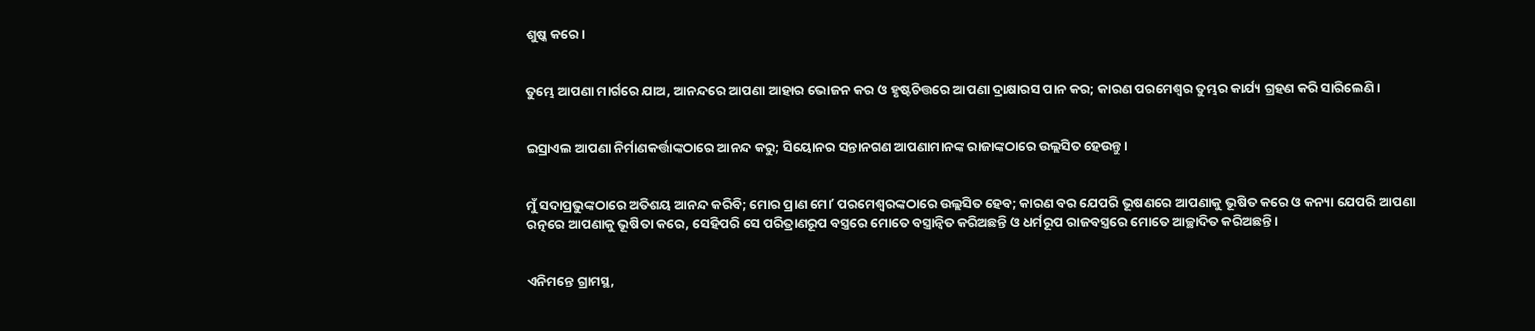ଶୁଷ୍କ କରେ।


ତୁମ୍ଭେ ଆପଣା ମାର୍ଗରେ ଯାଅ, ଆନନ୍ଦରେ ଆପଣା ଆହାର ଭୋଜନ କର ଓ ହୃଷ୍ଟଚିତ୍ତରେ ଆପଣା ଦ୍ରାକ୍ଷାରସ ପାନ କର; କାରଣ ପରମେଶ୍ୱର ତୁମ୍ଭର କାର୍ଯ୍ୟ ଗ୍ରହଣ କରି ସାରିଲେଣି।


ଇସ୍ରାଏଲ ଆପଣା ନିର୍ମାଣକର୍ତ୍ତାଙ୍କଠାରେ ଆନନ୍ଦ କରୁ; ସିୟୋନର ସନ୍ତାନଗଣ ଆପଣାମାନଙ୍କ ରାଜାଙ୍କଠାରେ ଉଲ୍ଲସିତ ହେଉନ୍ତୁ।


ମୁଁ ସଦାପ୍ରଭୁଙ୍କଠାରେ ଅତିଶୟ ଆନନ୍ଦ କରିବି; ମୋର ପ୍ରାଣ ମୋʼ ପରମେଶ୍ୱରଙ୍କଠାରେ ଉଲ୍ଲସିତ ହେବ; କାରଣ ବର ଯେପରି ଭୂଷଣରେ ଆପଣାକୁ ଭୂଷିତ କରେ ଓ କନ୍ୟା ଯେପରି ଆପଣା ରତ୍ନରେ ଆପଣାକୁ ଭୂଷିତା କରେ, ସେହିପରି ସେ ପରିତ୍ରାଣରୂପ ବସ୍ତ୍ରରେ ମୋତେ ବସ୍ତ୍ରାନ୍ୱିତ କରିଅଛନ୍ତି ଓ ଧର୍ମରୂପ ରାଜବସ୍ତ୍ରରେ ମୋତେ ଆଚ୍ଛାଦିତ କରିଅଛନ୍ତି।


ଏନିମନ୍ତେ ଗ୍ରାମସ୍ଥ,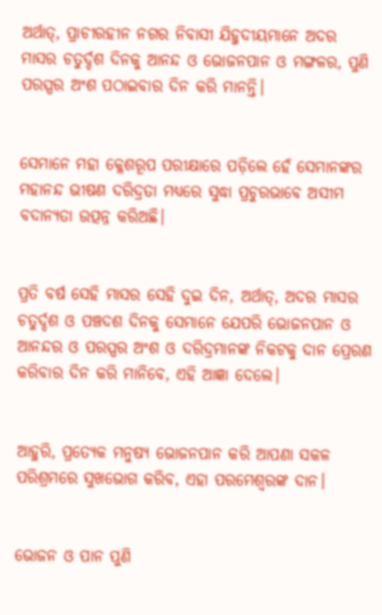ଅର୍ଥାତ୍‍, ପ୍ରାଚୀରହୀନ ନଗର ନିବାସୀ ଯିହୁଦୀୟମାନେ ଅଦର ମାସର ଚତୁର୍ଦ୍ଦଶ ଦିନକୁ ଆନନ୍ଦ ଓ ଭୋଜନପାନ ଓ ମଙ୍ଗଳର, ପୁଣି ପରସ୍ପର ଅଂଶ ପଠାଇବାର ଦିନ କରି ମାନନ୍ତି।


ସେମାନେ ମହା କ୍ଳେଶରୂପ ପରୀକ୍ଷାରେ ପଡ଼ିଲେ ହେଁ ସେମାନଙ୍କର ମହାନନ୍ଦ ଭୀଷଣ ଦରିଦ୍ରତା ମଧ୍ୟରେ ସୁଦ୍ଧା ପ୍ରଚୁରଭାବେ ଅସୀମ ବଦାନ୍ୟତା ଉତ୍ପନ୍ନ କରିଅଛି।


ପ୍ରତି ବର୍ଷ ସେହି ମାସର ସେହି ଦୁଇ ଦିନ, ଅର୍ଥାତ୍‍, ଅଦର ମାସର ଚତୁର୍ଦ୍ଦଶ ଓ ପଞ୍ଚଦଶ ଦିନକୁ ସେମାନେ ଯେପରି ଭୋଜନପାନ ଓ ଆନନ୍ଦର ଓ ପରସ୍ପର ଅଂଶ ଓ ଦରିଦ୍ରମାନଙ୍କ ନିକଟକୁ ଦାନ ପ୍ରେରଣ କରିବାର ଦିନ କରି ମାନିବେ, ଏହି ଆଜ୍ଞା ଦେଲେ।


ଆହୁରି, ପ୍ରତ୍ୟେକ ମନୁଷ୍ୟ ଭୋଜନପାନ କରି ଆପଣା ସକଳ ପରିଶ୍ରମରେ ସୁଖଭୋଗ କରିବ, ଏହା ପରମେଶ୍ୱରଙ୍କ ଦାନ।


ଭୋଜନ ଓ ପାନ ପୁଣି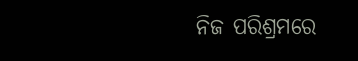ନିଜ ପରିଶ୍ରମରେ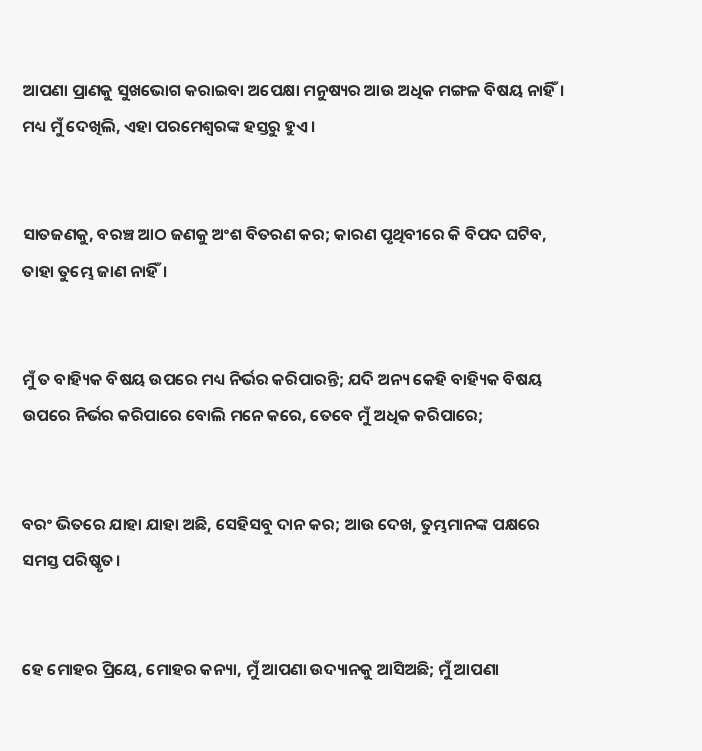ଆପଣା ପ୍ରାଣକୁ ସୁଖଭୋଗ କରାଇବା ଅପେକ୍ଷା ମନୁଷ୍ୟର ଆଉ ଅଧିକ ମଙ୍ଗଳ ବିଷୟ ନାହିଁ। ମଧ୍ୟ ମୁଁ ଦେଖିଲି, ଏହା ପରମେଶ୍ୱରଙ୍କ ହସ୍ତରୁ ହୁଏ।


ସାତଜଣକୁ, ବରଞ୍ଚ ଆଠ ଜଣକୁ ଅଂଶ ବିତରଣ କର; କାରଣ ପୃଥିବୀରେ କି ବିପଦ ଘଟିବ, ତାହା ତୁମ୍ଭେ ଜାଣ ନାହିଁ।


ମୁଁ ତ ବାହ୍ୟିକ ବିଷୟ ଉପରେ ମଧ୍ୟ ନିର୍ଭର କରିପାରନ୍ତି; ଯଦି ଅନ୍ୟ କେହି ବାହ୍ୟିକ ବିଷୟ ଉପରେ ନିର୍ଭର କରିପାରେ ବୋଲି ମନେ କରେ, ତେବେ ମୁଁ ଅଧିକ କରିପାରେ;


ବରଂ ଭିତରେ ଯାହା ଯାହା ଅଛି, ସେହିସବୁ ଦାନ କର; ଆଉ ଦେଖ, ତୁମ୍ଭମାନଙ୍କ ପକ୍ଷରେ ସମସ୍ତ ପରିଷ୍କୃତ।


ହେ ମୋହର ପ୍ରିୟେ, ମୋହର କନ୍ୟା, ମୁଁ ଆପଣା ଉଦ୍ୟାନକୁ ଆସିଅଛି; ମୁଁ ଆପଣା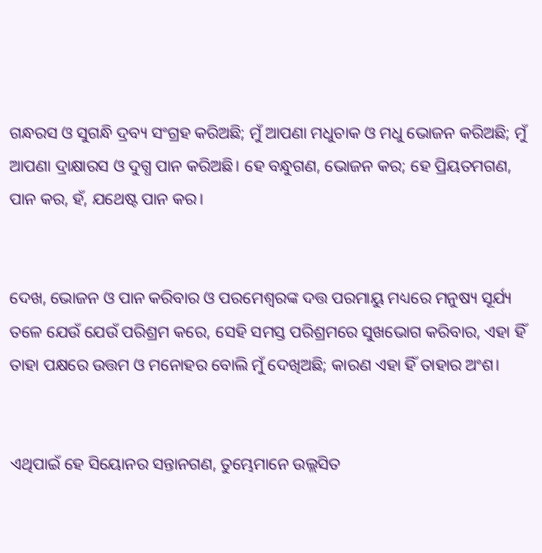ଗନ୍ଧରସ ଓ ସୁଗନ୍ଧି ଦ୍ରବ୍ୟ ସଂଗ୍ରହ କରିଅଛି; ମୁଁ ଆପଣା ମଧୁଚାକ ଓ ମଧୁ ଭୋଜନ କରିଅଛି; ମୁଁ ଆପଣା ଦ୍ରାକ୍ଷାରସ ଓ ଦୁଗ୍ଧ ପାନ କରିଅଛି। ହେ ବନ୍ଧୁଗଣ, ଭୋଜନ କର; ହେ ପ୍ରିୟତମଗଣ, ପାନ କର, ହଁ, ଯଥେଷ୍ଟ ପାନ କର।


ଦେଖ, ଭୋଜନ ଓ ପାନ କରିବାର ଓ ପରମେଶ୍ୱରଙ୍କ ଦତ୍ତ ପରମାୟୁ ମଧ୍ୟରେ ମନୁଷ୍ୟ ସୂର୍ଯ୍ୟ ତଳେ ଯେଉଁ ଯେଉଁ ପରିଶ୍ରମ କରେ, ସେହି ସମସ୍ତ ପରିଶ୍ରମରେ ସୁଖଭୋଗ କରିବାର, ଏହା ହିଁ ତାହା ପକ୍ଷରେ ଉତ୍ତମ ଓ ମନୋହର ବୋଲି ମୁଁ ଦେଖିଅଛି; କାରଣ ଏହା ହିଁ ତାହାର ଅଂଶ।


ଏଥିପାଇଁ ହେ ସିୟୋନର ସନ୍ତାନଗଣ, ତୁମ୍ଭେମାନେ ଉଲ୍ଲସିତ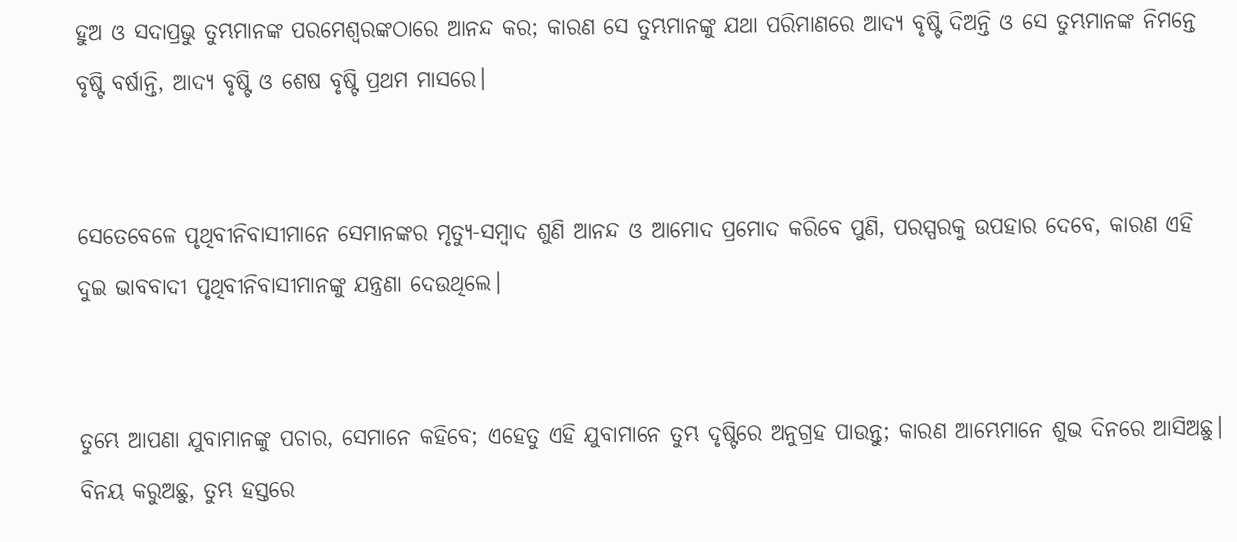ହୁଅ ଓ ସଦାପ୍ରଭୁ ତୁମ୍ଭମାନଙ୍କ ପରମେଶ୍ୱରଙ୍କଠାରେ ଆନନ୍ଦ କର; କାରଣ ସେ ତୁମ୍ଭମାନଙ୍କୁ ଯଥା ପରିମାଣରେ ଆଦ୍ୟ ବୃଷ୍ଟି ଦିଅନ୍ତି ଓ ସେ ତୁମ୍ଭମାନଙ୍କ ନିମନ୍ତେ ବୃଷ୍ଟି ବର୍ଷାନ୍ତି, ଆଦ୍ୟ ବୃଷ୍ଟି ଓ ଶେଷ ବୃଷ୍ଟି ପ୍ରଥମ ମାସରେ।


ସେତେବେଳେ ପୃଥିବୀନିବାସୀମାନେ ସେମାନଙ୍କର ମୃତ୍ୟୁ-ସମ୍ବାଦ ଶୁଣି ଆନନ୍ଦ ଓ ଆମୋଦ ପ୍ରମୋଦ କରିବେ ପୁଣି, ପରସ୍ପରକୁ ଉପହାର ଦେବେ, କାରଣ ଏହି ଦୁଇ ଭାବବାଦୀ ପୃଥିବୀନିବାସୀମାନଙ୍କୁ ଯନ୍ତ୍ରଣା ଦେଉଥିଲେ।


ତୁମ୍ଭେ ଆପଣା ଯୁବାମାନଙ୍କୁ ପଚାର, ସେମାନେ କହିବେ; ଏହେତୁ ଏହି ଯୁବାମାନେ ତୁମ୍ଭ ଦୃଷ୍ଟିରେ ଅନୁଗ୍ରହ ପାଉନ୍ତୁ; କାରଣ ଆମ୍ଭେମାନେ ଶୁଭ ଦିନରେ ଆସିଅଛୁ। ବିନୟ କରୁଅଛୁ, ତୁମ୍ଭ ହସ୍ତରେ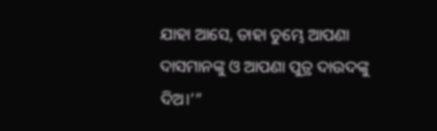ଯାହା ଆସେ, ତାହା ତୁମ୍ଭେ ଆପଣା ଦାସମାନଙ୍କୁ ଓ ଆପଣା ପୁତ୍ର ଦାଉଦଙ୍କୁ ଦିଅ।’”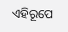ଏହିରୂପେ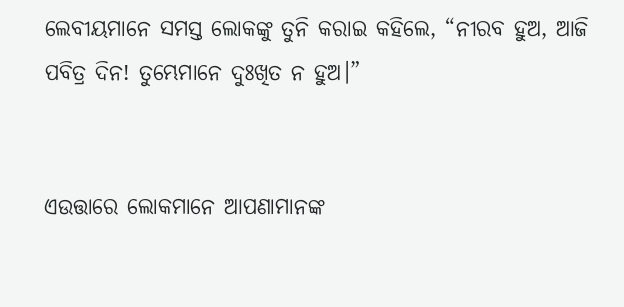ଲେବୀୟମାନେ ସମସ୍ତ ଲୋକଙ୍କୁ ତୁନି କରାଇ କହିଲେ, “ନୀରବ ହୁଅ, ଆଜି ପବିତ୍ର ଦିନ! ତୁମ୍ଭେମାନେ ଦୁଃଖିତ ନ ହୁଅ।”


ଏଉତ୍ତାରେ ଲୋକମାନେ ଆପଣାମାନଙ୍କ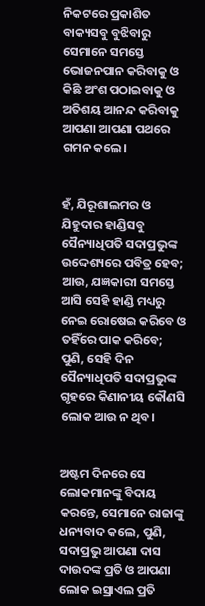ନିକଟରେ ପ୍ରକାଶିତ ବାକ୍ୟସବୁ ବୁଝିବାରୁ ସେମାନେ ସମସ୍ତେ ଭୋଜନପାନ କରିବାକୁ ଓ କିଛି ଅଂଶ ପଠାଇବାକୁ ଓ ଅତିଶୟ ଆନନ୍ଦ କରିବାକୁ ଆପଣା ଆପଣା ପଥରେ ଗମନ କଲେ।


ହଁ, ଯିରୂଶାଲମର ଓ ଯିହୁଦାର ହାଣ୍ଡିସବୁ ସୈନ୍ୟାଧିପତି ସଦାପ୍ରଭୁଙ୍କ ଉଦ୍ଦେଶ୍ୟରେ ପବିତ୍ର ହେବ; ଆଉ, ଯଜ୍ଞକାରୀ ସମସ୍ତେ ଆସି ସେହି ହାଣ୍ଡି ମଧ୍ୟରୁ ନେଇ ରୋଷେଇ କରିବେ ଓ ତହିଁରେ ପାକ କରିବେ; ପୁଣି, ସେହି ଦିନ ସୈନ୍ୟାଧିପତି ସଦାପ୍ରଭୁଙ୍କ ଗୃହରେ କିଣାନୀୟ କୌଣସି ଲୋକ ଆଉ ନ ଥିବ।


ଅଷ୍ଟମ ଦିନରେ ସେ ଲୋକମାନଙ୍କୁ ବିଦାୟ କରନ୍ତେ, ସେମାନେ ରାଜାଙ୍କୁ ଧନ୍ୟବାଦ କଲେ, ପୁଣି, ସଦାପ୍ରଭୁ ଆପଣା ଦାସ ଦାଉଦଙ୍କ ପ୍ରତି ଓ ଆପଣା ଲୋକ ଇସ୍ରାଏଲ ପ୍ରତି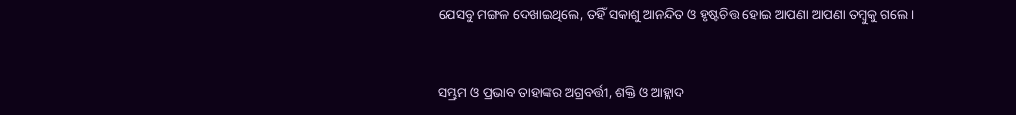ଯେସବୁ ମଙ୍ଗଳ ଦେଖାଇଥିଲେ, ତହିଁ ସକାଶୁ ଆନନ୍ଦିତ ଓ ହୃଷ୍ଟଚିତ୍ତ ହୋଇ ଆପଣା ଆପଣା ତମ୍ବୁକୁ ଗଲେ।


ସମ୍ଭ୍ରମ ଓ ପ୍ରଭାବ ତାହାଙ୍କର ଅଗ୍ରବର୍ତ୍ତୀ, ଶକ୍ତି ଓ ଆହ୍ଲାଦ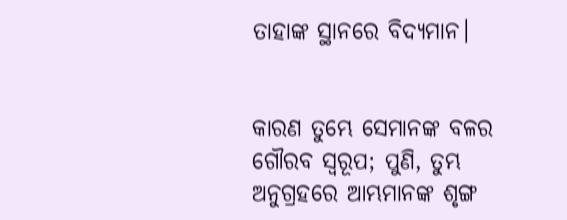ତାହାଙ୍କ ସ୍ଥାନରେ ବିଦ୍ୟମାନ।


କାରଣ ତୁମ୍ଭେ ସେମାନଙ୍କ ବଳର ଗୌରବ ସ୍ୱରୂପ; ପୁଣି, ତୁମ୍ଭ ଅନୁଗ୍ରହରେ ଆମ୍ଭମାନଙ୍କ ଶୃଙ୍ଗ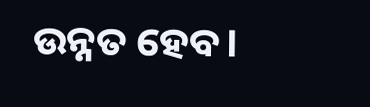ଉନ୍ନତ ହେବ।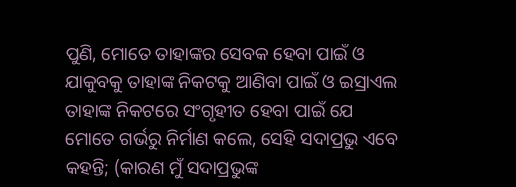ପୁଣି, ମୋତେ ତାହାଙ୍କର ସେବକ ହେବା ପାଇଁ ଓ ଯାକୁବକୁ ତାହାଙ୍କ ନିକଟକୁ ଆଣିବା ପାଇଁ ଓ ଇସ୍ରାଏଲ ତାହାଙ୍କ ନିକଟରେ ସଂଗୃହୀତ ହେବା ପାଇଁ ଯେ ମୋତେ ଗର୍ଭରୁ ନିର୍ମାଣ କଲେ, ସେହି ସଦାପ୍ରଭୁ ଏବେ କହନ୍ତି; (କାରଣ ମୁଁ ସଦାପ୍ରଭୁଙ୍କ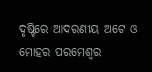ଦୃଷ୍ଟିରେ ଆଦରଣୀୟ ଅଟେ ଓ ମୋହର ପରମେଶ୍ୱର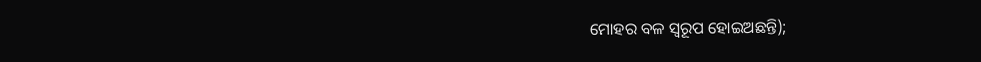ମୋହର ବଳ ସ୍ୱରୂପ ହୋଇଅଛନ୍ତି);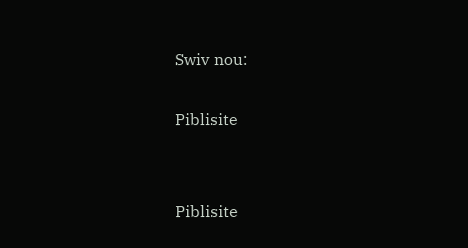Swiv nou:

Piblisite


Piblisite